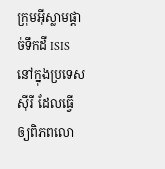ក្រុមអ៊ីស្លាមផ្តាច់ទឹកដី ISIS នៅក្នុងប្រទេសស៊ីរី ដែលធ្វើឲ្យពិភពលោ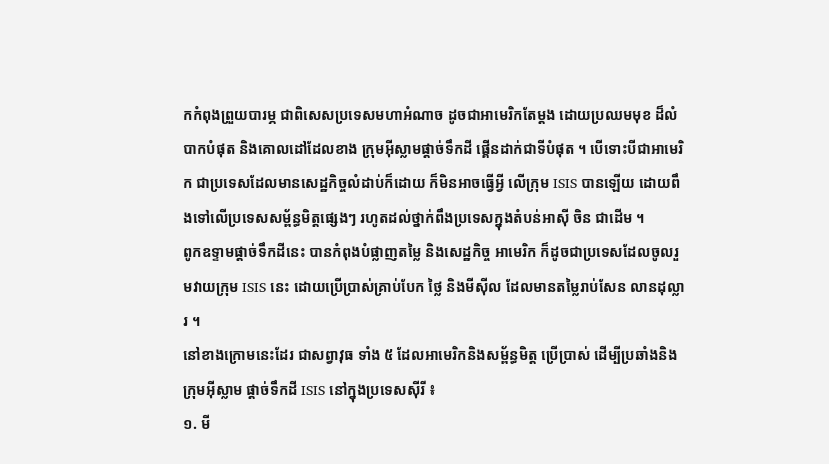កកំពុងព្រួយបារម្ភ ជាពិសេសប្រទេសមហាអំណាច ដូចជាអាមេរិកតែម្តង ដោយប្រឈមមុខ ដ៏លំបាកបំផុត និងគោលដៅដែលខាង ក្រុមអ៊ីស្លាមផ្តាច់ទឹកដី ផ្គើនដាក់ជាទីបំផុត ។ បើទោះបីជាអាមេរិក ជាប្រទេសដែលមានសេដ្ឋកិច្ចលំដាប់ក៏ដោយ ក៏មិនអាចធ្វើអ្វី លើក្រុម ISIS បានឡើយ ដោយពឹងទៅលើប្រទេសសម្ព័ន្ធមិត្តផ្សេងៗ រហូតដល់ថ្នាក់ពឹងប្រទេសក្នុងតំបន់អាស៊ី ចិន ជាដើម ។
ពូកឧទ្ទាមផ្តាច់ទឹកដីនេះ បានកំពុងបំផ្លាញតម្លៃ និងសេដ្ឋកិច្ច អាមេរិក ក៏ដូចជាប្រទេសដែលចូលរួមវាយក្រុម ISIS នេះ ដោយប្រើប្រាស់គ្រាប់បែក ថ្លៃ និងមីស៊ីល ដែលមានតម្លៃរាប់សែន លានដុល្លារ ។
នៅខាងក្រោមនេះដែរ ជាសព្វាវុធ ទាំង ៥ ដែលអាមេរិកនិងសម្ព័ន្ធមិត្ត ប្រើប្រាស់ ដើម្បីប្រឆាំងនិងក្រុមអ៊ីស្លាម ផ្តាច់ទឹកដី ISIS នៅក្នុងប្រទេសស៊ីរី ៖
១. មី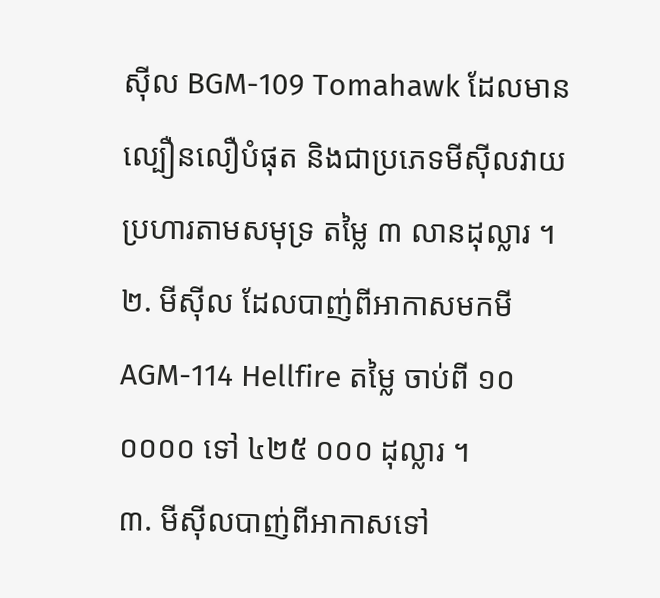ស៊ីល BGM-109 Tomahawk ដែលមានល្បឿនលឿបំផុត និងជាប្រភេទមីស៊ីលវាយប្រហារតាមសមុទ្រ តម្លៃ ៣ លានដុល្លារ ។
២. មីស៊ីល ដែលបាញ់ពីអាកាសមកមី AGM-114 Hellfire តម្លៃ ចាប់ពី ១០ ០០០០ ទៅ ៤២៥ ០០០ ដុល្លារ ។
៣. មីស៊ីលបាញ់ពីអាកាសទៅ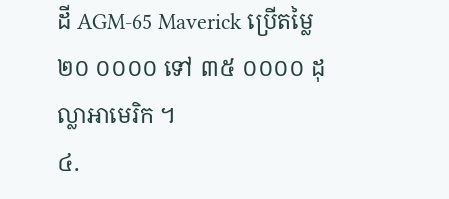ដី AGM-65 Maverick ប្រើតម្លៃ ២០ ០០០០ ទៅ ៣៥ ០០០០ ដុល្លាអាមេរិក ។
៤.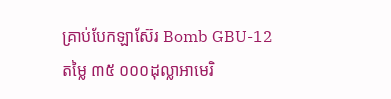គ្រាប់បែកឡាស៊ែរ Bomb GBU-12 តម្លៃ ៣៥ ០០០ដុល្លាអាមេរិ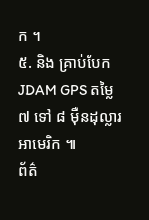ក ។
៥. និង គ្រាប់បែក JDAM GPS តម្លៃ ៧ ទៅ ៨ ម៉ឺនដុល្លារអាមេរិក ៕
ព័ត៌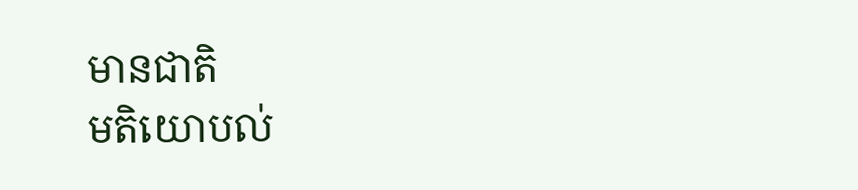មានជាតិ
មតិយោបល់